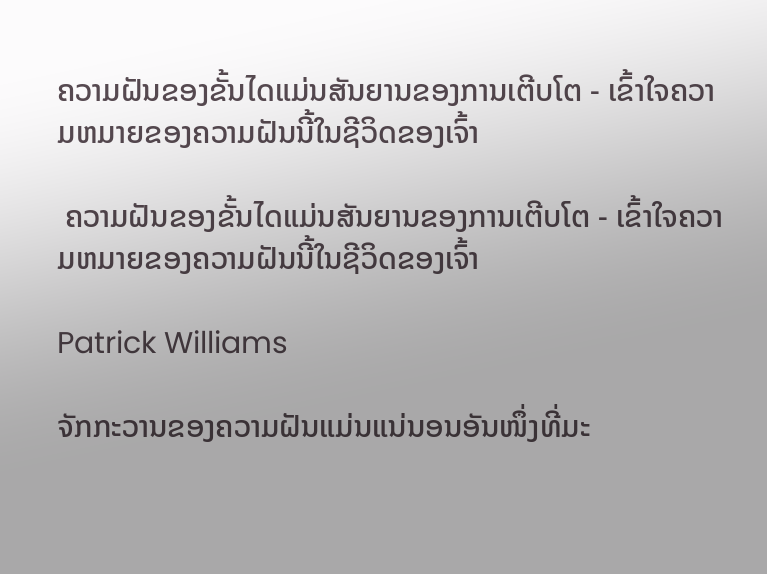ຄວາມຝັນຂອງຂັ້ນໄດແມ່ນສັນຍານຂອງການເຕີບໂຕ - ເຂົ້າໃຈຄວາມຫມາຍຂອງຄວາມຝັນນີ້ໃນຊີວິດຂອງເຈົ້າ

 ຄວາມຝັນຂອງຂັ້ນໄດແມ່ນສັນຍານຂອງການເຕີບໂຕ - ເຂົ້າໃຈຄວາມຫມາຍຂອງຄວາມຝັນນີ້ໃນຊີວິດຂອງເຈົ້າ

Patrick Williams

ຈັກກະວານຂອງຄວາມຝັນແມ່ນແນ່ນອນອັນໜຶ່ງທີ່ມະ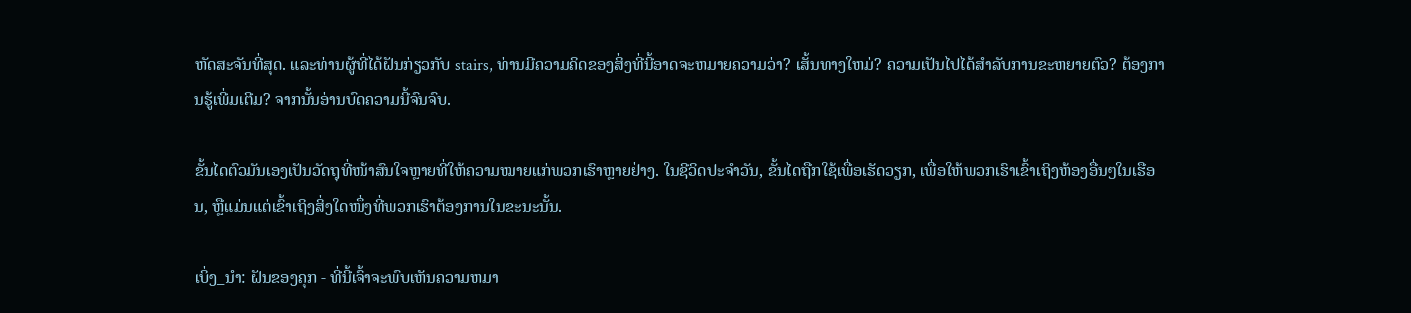ຫັດສະຈັນທີ່ສຸດ. ແລະທ່ານຜູ້ທີ່ໄດ້ຝັນກ່ຽວກັບ stairs, ທ່ານມີຄວາມຄິດຂອງສິ່ງທີ່ນີ້ອາດຈະຫມາຍຄວາມວ່າ? ເສັ້ນທາງໃຫມ່? ຄວາມເປັນໄປໄດ້ສໍາລັບການຂະຫຍາຍຕົວ? ຕ້ອງການຮູ້ເພີ່ມເຕີມ? ຈາກນັ້ນອ່ານບົດຄວາມນີ້ຈົນຈົບ.

ຂັ້ນໄດຕົວມັນເອງເປັນວັດຖຸທີ່ໜ້າສົນໃຈຫຼາຍທີ່ໃຫ້ຄວາມໝາຍແກ່ພວກເຮົາຫຼາຍຢ່າງ. ໃນຊີວິດປະຈຳວັນ, ຂັ້ນໄດຖືກໃຊ້ເພື່ອເຮັດວຽກ, ເພື່ອໃຫ້ພວກເຮົາເຂົ້າເຖິງຫ້ອງອື່ນໆໃນເຮືອນ, ຫຼືແມ່ນແຕ່ເຂົ້າເຖິງສິ່ງໃດໜຶ່ງທີ່ພວກເຮົາຕ້ອງການໃນຂະນະນັ້ນ.

ເບິ່ງ_ນຳ: ຝັນຂອງຄຸກ - ທີ່ນີ້ເຈົ້າຈະພົບເຫັນຄວາມຫມາ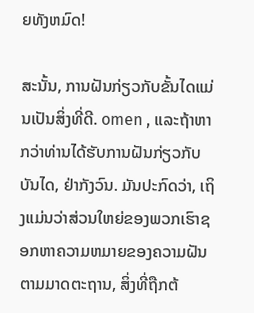ຍທັງຫມົດ!

ສະນັ້ນ, ການຝັນກ່ຽວກັບຂັ້ນໄດແມ່ນເປັນສິ່ງທີ່ດີ. omen , ແລະຖ້າຫາກວ່າທ່ານໄດ້ຮັບການຝັນກ່ຽວກັບບັນໄດ, ຢ່າກັງວົນ. ມັນປະກົດວ່າ, ເຖິງແມ່ນວ່າສ່ວນໃຫຍ່ຂອງພວກເຮົາຊອກຫາຄວາມຫມາຍຂອງຄວາມຝັນຕາມມາດຕະຖານ, ສິ່ງທີ່ຖືກຕ້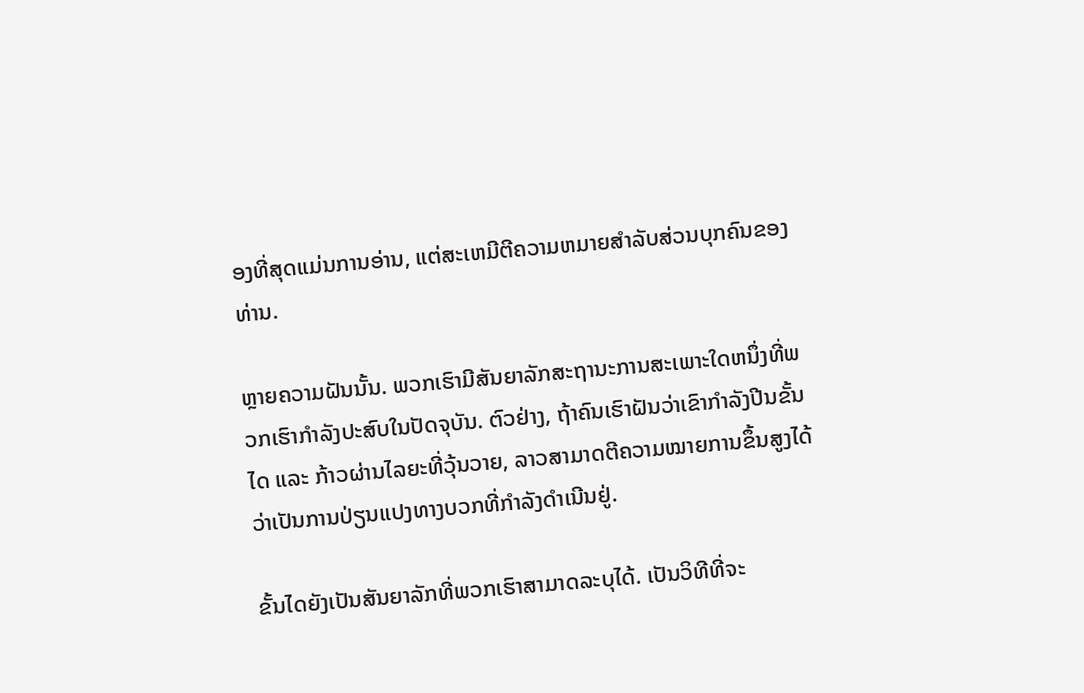ອງທີ່ສຸດແມ່ນການອ່ານ, ແຕ່ສະເຫມີຕີຄວາມຫມາຍສໍາລັບສ່ວນບຸກຄົນຂອງທ່ານ.

ຫຼາຍຄວາມຝັນນັ້ນ. ພວກເຮົາມີສັນຍາລັກສະຖານະການສະເພາະໃດຫນຶ່ງທີ່ພວກເຮົາກໍາລັງປະສົບໃນປັດຈຸບັນ. ຕົວຢ່າງ, ຖ້າຄົນເຮົາຝັນວ່າເຂົາກຳລັງປີນຂັ້ນໄດ ແລະ ກ້າວຜ່ານໄລຍະທີ່ວຸ້ນວາຍ, ລາວສາມາດຕີຄວາມໝາຍການຂຶ້ນສູງໄດ້ວ່າເປັນການປ່ຽນແປງທາງບວກທີ່ກຳລັງດຳເນີນຢູ່.

ຂັ້ນໄດຍັງເປັນສັນຍາລັກທີ່ພວກເຮົາສາມາດລະບຸໄດ້. ເປັນວິທີທີ່ຈະ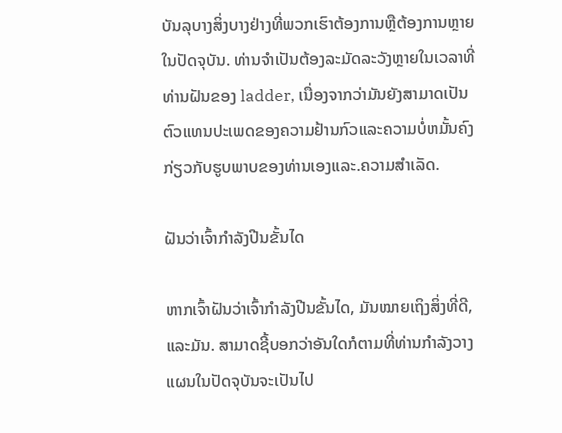ບັນລຸບາງສິ່ງບາງຢ່າງທີ່ພວກເຮົາຕ້ອງການຫຼືຕ້ອງການຫຼາຍໃນປັດຈຸບັນ. ທ່ານຈໍາເປັນຕ້ອງລະມັດລະວັງຫຼາຍໃນເວລາທີ່ທ່ານຝັນຂອງ ladder, ເນື່ອງຈາກວ່າມັນຍັງສາມາດເປັນຕົວແທນປະເພດຂອງຄວາມຢ້ານກົວແລະຄວາມບໍ່ຫມັ້ນຄົງກ່ຽວກັບຮູບພາບຂອງທ່ານເອງແລະ.ຄວາມສຳເລັດ.

ຝັນວ່າເຈົ້າກຳລັງປີນຂັ້ນໄດ

ຫາກເຈົ້າຝັນວ່າເຈົ້າກຳລັງປີນຂັ້ນໄດ, ມັນໝາຍເຖິງສິ່ງທີ່ດີ, ແລະມັນ. ສາມາດຊີ້ບອກວ່າອັນໃດກໍຕາມທີ່ທ່ານກໍາລັງວາງແຜນໃນປັດຈຸບັນຈະເປັນໄປ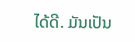ໄດ້ດີ. ມັນເປັນ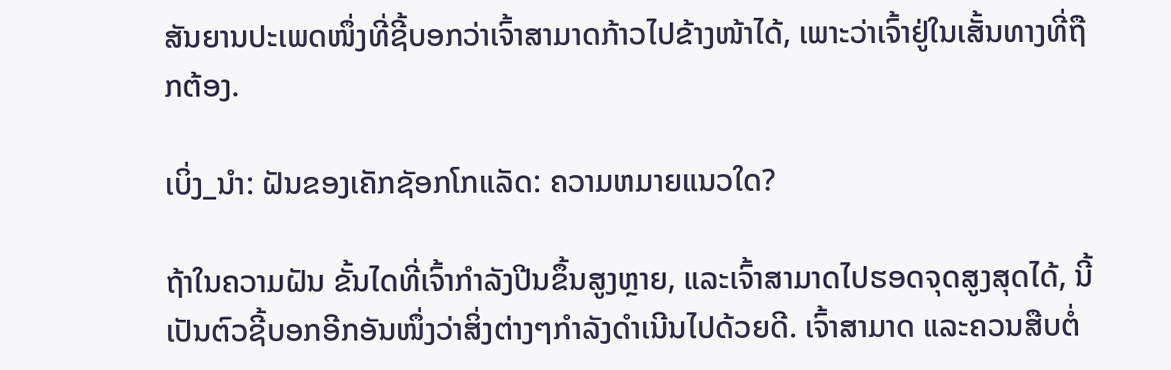ສັນຍານປະເພດໜຶ່ງທີ່ຊີ້ບອກວ່າເຈົ້າສາມາດກ້າວໄປຂ້າງໜ້າໄດ້, ເພາະວ່າເຈົ້າຢູ່ໃນເສັ້ນທາງທີ່ຖືກຕ້ອງ.

ເບິ່ງ_ນຳ: ຝັນຂອງເຄັກຊັອກໂກແລັດ: ຄວາມຫມາຍແນວໃດ?

ຖ້າໃນຄວາມຝັນ ຂັ້ນໄດທີ່ເຈົ້າກຳລັງປີນຂຶ້ນສູງຫຼາຍ, ແລະເຈົ້າສາມາດໄປຮອດຈຸດສູງສຸດໄດ້, ນີ້ ເປັນຕົວຊີ້ບອກອີກອັນໜຶ່ງວ່າສິ່ງຕ່າງໆກຳລັງດຳເນີນໄປດ້ວຍດີ. ເຈົ້າສາມາດ ແລະຄວນສືບຕໍ່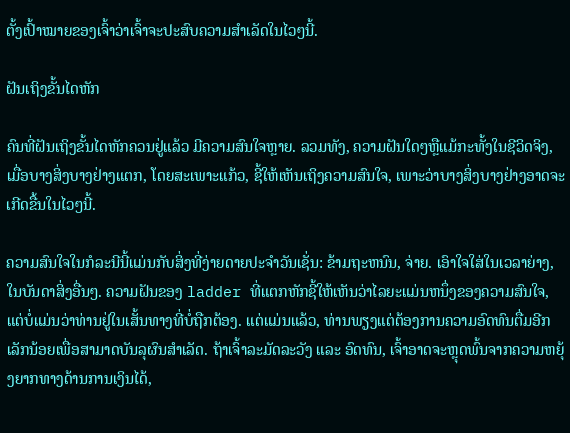ຕັ້ງເປົ້າໝາຍຂອງເຈົ້າວ່າເຈົ້າຈະປະສົບຄວາມສຳເລັດໃນໄວໆນີ້.

ຝັນເຖິງຂັ້ນໄດຫັກ

ຄົນທີ່ຝັນເຖິງຂັ້ນໄດຫັກຄວນຢູ່ແລ້ວ ມີຄວາມສົນໃຈຫຼາຍ. ລວມທັງ, ຄວາມຝັນໃດໆຫຼືແມ້ກະທັ້ງໃນຊີວິດຈິງ, ເມື່ອບາງສິ່ງບາງຢ່າງແຕກ, ໂດຍສະເພາະແກ້ວ, ຊີ້ໃຫ້ເຫັນເຖິງຄວາມສົນໃຈ, ເພາະວ່າບາງສິ່ງບາງຢ່າງອາດຈະເກີດຂື້ນໃນໄວໆນີ້.

ຄວາມສົນໃຈໃນກໍລະນີນີ້ແມ່ນກັບສິ່ງທີ່ງ່າຍດາຍປະຈໍາວັນເຊັ່ນ: ຂ້າມຖະຫນົນ, ຈ່າຍ. ເອົາໃຈໃສ່ໃນເວລາຍ່າງ, ໃນບັນດາສິ່ງອື່ນໆ. ຄວາມຝັນຂອງ ladder ທີ່ແຕກຫັກຊີ້ໃຫ້ເຫັນວ່າໄລຍະແມ່ນຫນຶ່ງຂອງຄວາມສົນໃຈ, ແຕ່ບໍ່ແມ່ນວ່າທ່ານຢູ່ໃນເສັ້ນທາງທີ່ບໍ່ຖືກຕ້ອງ. ແຕ່ແມ່ນແລ້ວ, ທ່ານພຽງແຕ່ຕ້ອງການຄວາມອົດທົນຕື່ມອີກເລັກນ້ອຍເພື່ອສາມາດບັນລຸຜົນສໍາເລັດ. ຖ້າເຈົ້າລະມັດລະວັງ ແລະ ອົດທົນ, ເຈົ້າອາດຈະຫຼຸດພົ້ນຈາກຄວາມຫຍຸ້ງຍາກທາງດ້ານການເງິນໄດ້,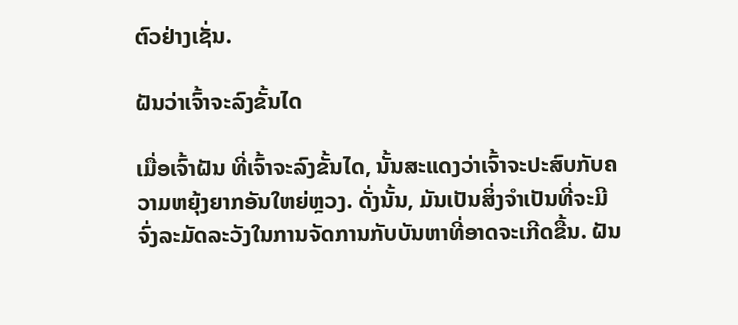ຕົວຢ່າງເຊັ່ນ.

ຝັນວ່າເຈົ້າຈະລົງຂັ້ນໄດ

ເມື່ອເຈົ້າຝັນ ທີ່ເຈົ້າຈະລົງຂັ້ນໄດ, ນັ້ນສະແດງວ່າເຈົ້າຈະປະສົບກັບຄວາມຫຍຸ້ງຍາກອັນໃຫຍ່ຫຼວງ. ດັ່ງນັ້ນ, ມັນເປັນສິ່ງຈໍາເປັນທີ່ຈະມີຈົ່ງລະມັດລະວັງໃນການຈັດການກັບບັນຫາທີ່ອາດຈະເກີດຂື້ນ. ຝັນ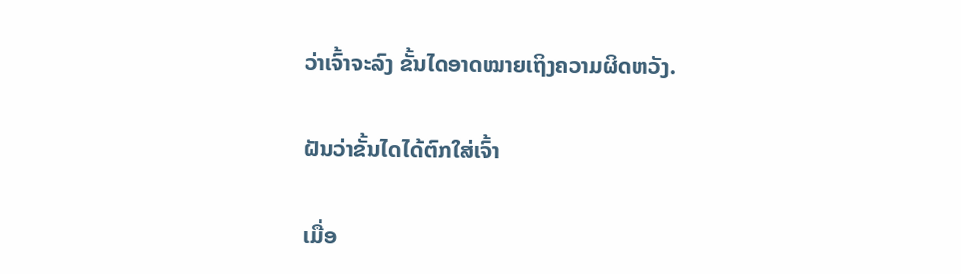ວ່າເຈົ້າຈະລົງ ຂັ້ນໄດອາດໝາຍເຖິງຄວາມຜິດຫວັງ.

ຝັນວ່າຂັ້ນໄດໄດ້ຕົກໃສ່ເຈົ້າ

ເມື່ອ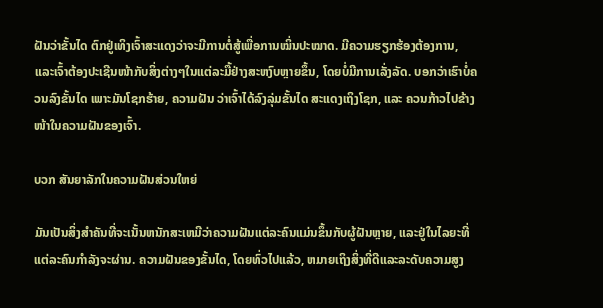ຝັນວ່າຂັ້ນໄດ ຕົກຢູ່ເທິງເຈົ້າສະແດງວ່າຈະມີການຕໍ່ສູ້ເພື່ອການໝິ່ນປະໝາດ. ມີຄວາມຮຽກຮ້ອງຕ້ອງການ, ແລະເຈົ້າຕ້ອງປະເຊີນໜ້າກັບສິ່ງຕ່າງໆໃນແຕ່ລະມື້ຢ່າງສະຫງົບຫຼາຍຂຶ້ນ, ໂດຍບໍ່ມີການເລັ່ງລັດ. ບອກວ່າເຮົາບໍ່ຄວນລົງຂັ້ນໄດ ເພາະມັນໂຊກຮ້າຍ, ຄວາມຝັນ ວ່າເຈົ້າໄດ້ລົງລຸ່ມຂັ້ນໄດ ສະແດງເຖິງໂຊກ, ແລະ ຄວນກ້າວໄປຂ້າງໜ້າໃນຄວາມຝັນຂອງເຈົ້າ.

ບວກ ສັນຍາລັກໃນຄວາມຝັນສ່ວນໃຫຍ່

ມັນເປັນສິ່ງສໍາຄັນທີ່ຈະເນັ້ນຫນັກສະເຫມີວ່າຄວາມຝັນແຕ່ລະຄົນແມ່ນຂຶ້ນກັບຜູ້ຝັນຫຼາຍ, ແລະຢູ່ໃນໄລຍະທີ່ແຕ່ລະຄົນກໍາລັງຈະຜ່ານ. ຄວາມຝັນຂອງຂັ້ນໄດ, ໂດຍທົ່ວໄປແລ້ວ, ຫມາຍເຖິງສິ່ງທີ່ດີແລະລະດັບຄວາມສູງ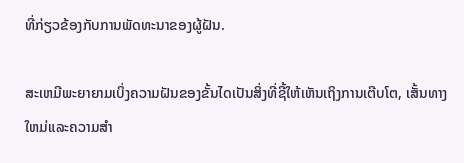ທີ່ກ່ຽວຂ້ອງກັບການພັດທະນາຂອງຜູ້ຝັນ.

ສະເຫມີພະຍາຍາມເບິ່ງຄວາມຝັນຂອງຂັ້ນໄດເປັນສິ່ງທີ່ຊີ້ໃຫ້ເຫັນເຖິງການເຕີບໂຕ, ເສັ້ນທາງໃຫມ່ແລະຄວາມສໍາ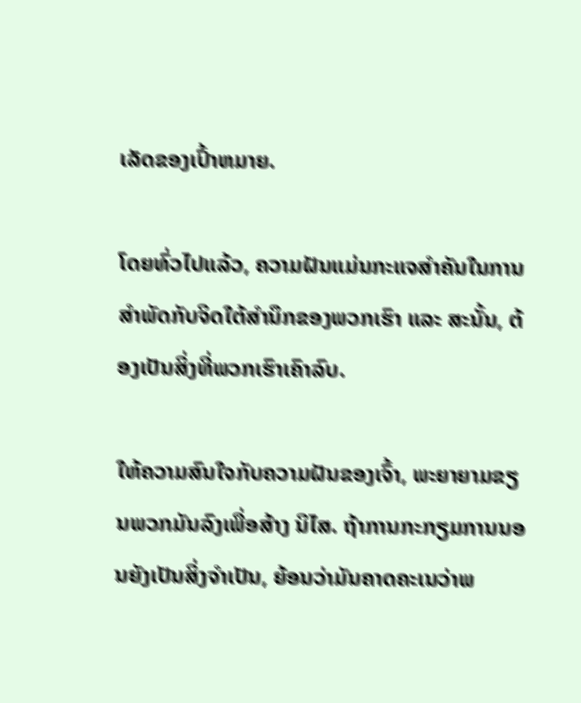ເລັດຂອງເປົ້າຫມາຍ.

ໂດຍທົ່ວໄປແລ້ວ, ຄວາມຝັນແມ່ນກະແຈສຳຄັນໃນການສຳພັດກັບຈິດໃຕ້ສຳນຶກຂອງພວກເຮົາ ແລະ ສະນັ້ນ, ຕ້ອງເປັນສິ່ງທີ່ພວກເຮົາເຄົາລົບ.

ໃຫ້ຄວາມສົນໃຈກັບຄວາມຝັນຂອງເຈົ້າ, ພະຍາຍາມຂຽນພວກມັນລົງເພື່ອສ້າງ ນິໄສ. ຖ້າການກະກຽມການນອນຍັງເປັນສິ່ງຈໍາເປັນ, ຍ້ອນວ່າມັນຄາດຄະເນວ່າພ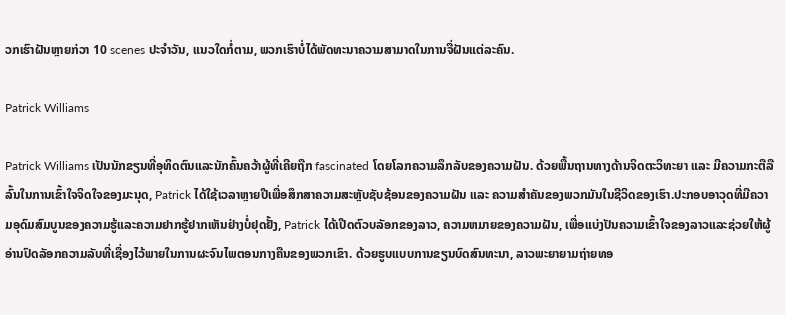ວກເຮົາຝັນຫຼາຍກ່ວາ 10 scenes ປະຈໍາວັນ, ແນວໃດກໍ່ຕາມ, ພວກເຮົາບໍ່ໄດ້ພັດທະນາຄວາມສາມາດໃນການຈື່ຝັນແຕ່ລະຄົນ.

Patrick Williams

Patrick Williams ເປັນນັກຂຽນທີ່ອຸທິດຕົນແລະນັກຄົ້ນຄວ້າຜູ້ທີ່ເຄີຍຖືກ fascinated ໂດຍໂລກຄວາມລຶກລັບຂອງຄວາມຝັນ. ດ້ວຍພື້ນຖານທາງດ້ານຈິດຕະວິທະຍາ ແລະ ມີຄວາມກະຕືລືລົ້ນໃນການເຂົ້າໃຈຈິດໃຈຂອງມະນຸດ, Patrick ໄດ້ໃຊ້ເວລາຫຼາຍປີເພື່ອສຶກສາຄວາມສະຫຼັບຊັບຊ້ອນຂອງຄວາມຝັນ ແລະ ຄວາມສຳຄັນຂອງພວກມັນໃນຊີວິດຂອງເຮົາ.ປະກອບອາວຸດທີ່ມີຄວາມອຸດົມສົມບູນຂອງຄວາມຮູ້ແລະຄວາມຢາກຮູ້ຢາກເຫັນຢ່າງບໍ່ຢຸດຢັ້ງ, Patrick ໄດ້ເປີດຕົວບລັອກຂອງລາວ, ຄວາມຫມາຍຂອງຄວາມຝັນ, ເພື່ອແບ່ງປັນຄວາມເຂົ້າໃຈຂອງລາວແລະຊ່ວຍໃຫ້ຜູ້ອ່ານປົດລັອກຄວາມລັບທີ່ເຊື່ອງໄວ້ພາຍໃນການຜະຈົນໄພຕອນກາງຄືນຂອງພວກເຂົາ. ດ້ວຍຮູບແບບການຂຽນບົດສົນທະນາ, ລາວພະຍາຍາມຖ່າຍທອ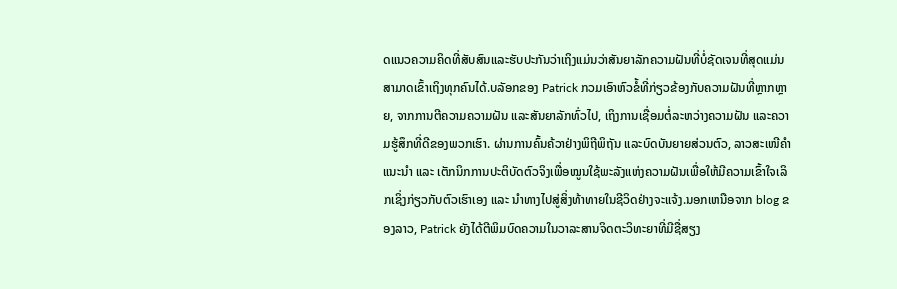ດແນວຄວາມຄິດທີ່ສັບສົນແລະຮັບປະກັນວ່າເຖິງແມ່ນວ່າສັນຍາລັກຄວາມຝັນທີ່ບໍ່ຊັດເຈນທີ່ສຸດແມ່ນສາມາດເຂົ້າເຖິງທຸກຄົນໄດ້.ບລັອກຂອງ Patrick ກວມເອົາຫົວຂໍ້ທີ່ກ່ຽວຂ້ອງກັບຄວາມຝັນທີ່ຫຼາກຫຼາຍ, ຈາກການຕີຄວາມຄວາມຝັນ ແລະສັນຍາລັກທົ່ວໄປ, ເຖິງການເຊື່ອມຕໍ່ລະຫວ່າງຄວາມຝັນ ແລະຄວາມຮູ້ສຶກທີ່ດີຂອງພວກເຮົາ. ຜ່ານການຄົ້ນຄ້ວາຢ່າງພິຖີພິຖັນ ແລະບົດບັນຍາຍສ່ວນຕົວ, ລາວສະເໜີຄຳແນະນຳ ແລະ ເຕັກນິກການປະຕິບັດຕົວຈິງເພື່ອໝູນໃຊ້ພະລັງແຫ່ງຄວາມຝັນເພື່ອໃຫ້ມີຄວາມເຂົ້າໃຈເລິກເຊິ່ງກ່ຽວກັບຕົວເຮົາເອງ ແລະ ນຳທາງໄປສູ່ສິ່ງທ້າທາຍໃນຊີວິດຢ່າງຈະແຈ້ງ.ນອກເຫນືອຈາກ blog ຂອງລາວ, Patrick ຍັງໄດ້ຕີພິມບົດຄວາມໃນວາລະສານຈິດຕະວິທະຍາທີ່ມີຊື່ສຽງ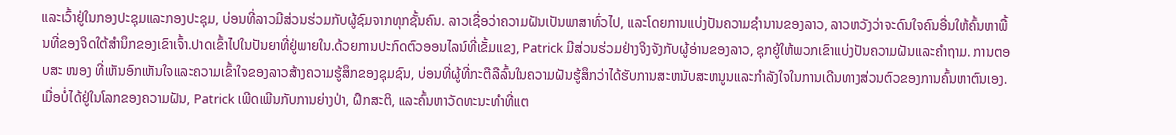ແລະເວົ້າຢູ່ໃນກອງປະຊຸມແລະກອງປະຊຸມ, ບ່ອນທີ່ລາວມີສ່ວນຮ່ວມກັບຜູ້ຊົມຈາກທຸກຊັ້ນຄົນ. ລາວເຊື່ອວ່າຄວາມຝັນເປັນພາສາທົ່ວໄປ, ແລະໂດຍການແບ່ງປັນຄວາມຊໍານານຂອງລາວ, ລາວຫວັງວ່າຈະດົນໃຈຄົນອື່ນໃຫ້ຄົ້ນຫາພື້ນທີ່ຂອງຈິດໃຕ້ສໍານຶກຂອງເຂົາເຈົ້າ.ປາດເຂົ້າໄປໃນປັນຍາທີ່ຢູ່ພາຍໃນ.ດ້ວຍການປະກົດຕົວອອນໄລນ໌ທີ່ເຂັ້ມແຂງ, Patrick ມີສ່ວນຮ່ວມຢ່າງຈິງຈັງກັບຜູ້ອ່ານຂອງລາວ, ຊຸກຍູ້ໃຫ້ພວກເຂົາແບ່ງປັນຄວາມຝັນແລະຄໍາຖາມ. ການຕອບສະ ໜອງ ທີ່ເຫັນອົກເຫັນໃຈແລະຄວາມເຂົ້າໃຈຂອງລາວສ້າງຄວາມຮູ້ສຶກຂອງຊຸມຊົນ, ບ່ອນທີ່ຜູ້ທີ່ກະຕືລືລົ້ນໃນຄວາມຝັນຮູ້ສຶກວ່າໄດ້ຮັບການສະຫນັບສະຫນູນແລະກໍາລັງໃຈໃນການເດີນທາງສ່ວນຕົວຂອງການຄົ້ນຫາຕົນເອງ.ເມື່ອບໍ່ໄດ້ຢູ່ໃນໂລກຂອງຄວາມຝັນ, Patrick ເພີດເພີນກັບການຍ່າງປ່າ, ຝຶກສະຕິ, ແລະຄົ້ນຫາວັດທະນະທໍາທີ່ແຕ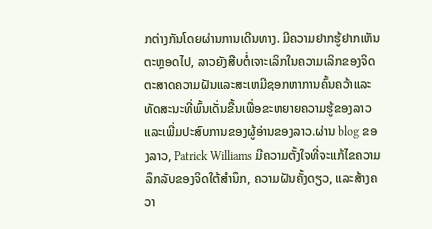ກຕ່າງກັນໂດຍຜ່ານການເດີນທາງ. ມີຄວາມຢາກຮູ້ຢາກເຫັນຕະຫຼອດໄປ, ລາວຍັງສືບຕໍ່ເຈາະເລິກໃນຄວາມເລິກຂອງຈິດຕະສາດຄວາມຝັນແລະສະເຫມີຊອກຫາການຄົ້ນຄວ້າແລະທັດສະນະທີ່ພົ້ນເດັ່ນຂື້ນເພື່ອຂະຫຍາຍຄວາມຮູ້ຂອງລາວແລະເພີ່ມປະສົບການຂອງຜູ້ອ່ານຂອງລາວ.ຜ່ານ blog ຂອງລາວ, Patrick Williams ມີຄວາມຕັ້ງໃຈທີ່ຈະແກ້ໄຂຄວາມລຶກລັບຂອງຈິດໃຕ້ສໍານຶກ, ຄວາມຝັນຄັ້ງດຽວ, ແລະສ້າງຄວາ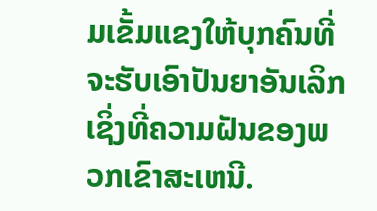ມເຂັ້ມແຂງໃຫ້ບຸກຄົນທີ່ຈະຮັບເອົາປັນຍາອັນເລິກເຊິ່ງທີ່ຄວາມຝັນຂອງພວກເຂົາສະເຫນີ.